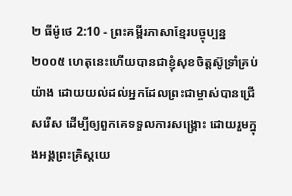២ ធីម៉ូថេ 2:10 - ព្រះគម្ពីរភាសាខ្មែរបច្ចុប្បន្ន ២០០៥ ហេតុនេះហើយបានជាខ្ញុំសុខចិត្តស៊ូទ្រាំគ្រប់យ៉ាង ដោយយល់ដល់អ្នកដែលព្រះជាម្ចាស់បានជ្រើសរើស ដើម្បីឲ្យពួកគេទទួលការសង្គ្រោះ ដោយរួមក្នុងអង្គព្រះគ្រិស្តយេ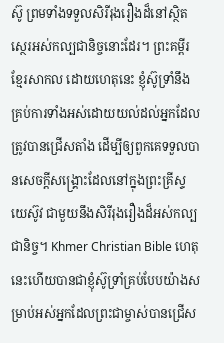ស៊ូ ព្រមទាំងទទួលសិរីរុងរឿងដ៏នៅស្ថិតស្ថេរអស់កល្បជានិច្ចនោះដែរ។ ព្រះគម្ពីរខ្មែរសាកល ដោយហេតុនេះ ខ្ញុំស៊ូទ្រាំនឹងគ្រប់ការទាំងអស់ដោយយល់ដល់អ្នកដែលត្រូវបានជ្រើសតាំង ដើម្បីឲ្យពួកគេទទួលបានសេចក្ដីសង្គ្រោះដែលនៅក្នុងព្រះគ្រីស្ទយេស៊ូវ ជាមួយនឹងសិរីរុងរឿងដ៏អស់កល្បជានិច្ច។ Khmer Christian Bible ហេតុនេះហើយបានជាខ្ញុំស៊ូទ្រាំគ្រប់បែបយ៉ាងសម្រាប់អស់អ្នកដែលព្រះជាម្ចាស់បានជ្រើស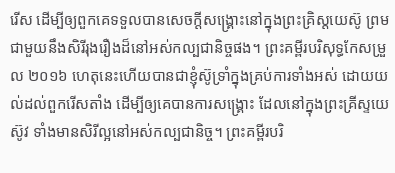រើស ដើម្បីឲ្យពួកគេទទួលបានសេចក្ដីសង្គ្រោះនៅក្នុងព្រះគ្រិស្ដយេស៊ូ ព្រមជាមួយនឹងសិរីរុងរឿងដ៏នៅអស់កល្បជានិច្ចផង។ ព្រះគម្ពីរបរិសុទ្ធកែសម្រួល ២០១៦ ហេតុនេះហើយបានជាខ្ញុំស៊ូទ្រាំក្នុងគ្រប់ការទាំងអស់ ដោយយល់ដល់ពួករើសតាំង ដើម្បីឲ្យគេបានការសង្គ្រោះ ដែលនៅក្នុងព្រះគ្រីស្ទយេស៊ូវ ទាំងមានសិរីល្អនៅអស់កល្បជានិច្ច។ ព្រះគម្ពីរបរិ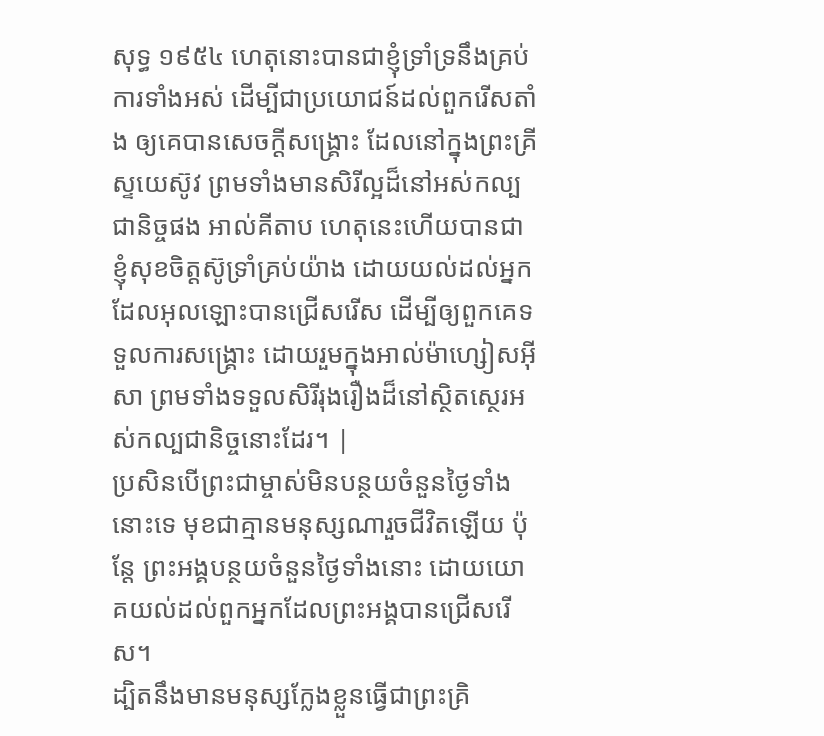សុទ្ធ ១៩៥៤ ហេតុនោះបានជាខ្ញុំទ្រាំទ្រនឹងគ្រប់ការទាំងអស់ ដើម្បីជាប្រយោជន៍ដល់ពួករើសតាំង ឲ្យគេបានសេចក្ដីសង្គ្រោះ ដែលនៅក្នុងព្រះគ្រីស្ទយេស៊ូវ ព្រមទាំងមានសិរីល្អដ៏នៅអស់កល្បជានិច្ចផង អាល់គីតាប ហេតុនេះហើយបានជាខ្ញុំសុខចិត្ដស៊ូទ្រាំគ្រប់យ៉ាង ដោយយល់ដល់អ្នកដែលអុលឡោះបានជ្រើសរើស ដើម្បីឲ្យពួកគេទទួលការសង្គ្រោះ ដោយរួមក្នុងអាល់ម៉ាហ្សៀសអ៊ីសា ព្រមទាំងទទួលសិរីរុងរឿងដ៏នៅស្ថិតស្ថេរអស់កល្បជានិច្ចនោះដែរ។ |
ប្រសិនបើព្រះជាម្ចាស់មិនបន្ថយចំនួនថ្ងៃទាំងនោះទេ មុខជាគ្មានមនុស្សណារួចជីវិតឡើយ ប៉ុន្តែ ព្រះអង្គបន្ថយចំនួនថ្ងៃទាំងនោះ ដោយយោគយល់ដល់ពួកអ្នកដែលព្រះអង្គបានជ្រើសរើស។
ដ្បិតនឹងមានមនុស្សក្លែងខ្លួនធ្វើជាព្រះគ្រិ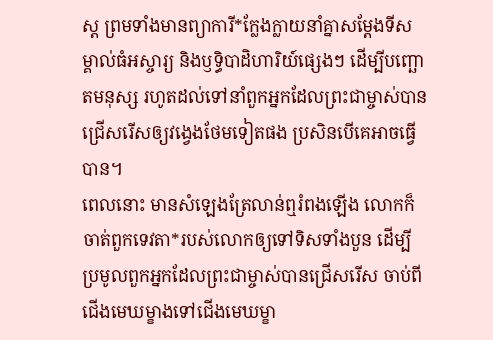ស្ត ព្រមទាំងមានព្យាការី*ក្លែងក្លាយនាំគ្នាសម្តែងទីសម្គាល់ធំអស្ចារ្យ និងឫទ្ធិបាដិហារិយ៍ផ្សេងៗ ដើម្បីបញ្ឆោតមនុស្ស រហូតដល់ទៅនាំពួកអ្នកដែលព្រះជាម្ចាស់បានជ្រើសរើសឲ្យវង្វេងថែមទៀតផង ប្រសិនបើគេអាចធ្វើបាន។
ពេលនោះ មានសំឡេងត្រែលាន់ឮរំពងឡើង លោកក៏ចាត់ពួកទេវតា*របស់លោកឲ្យទៅទិសទាំងបួន ដើម្បីប្រមូលពួកអ្នកដែលព្រះជាម្ចាស់បានជ្រើសរើស ចាប់ពីជើងមេឃម្ខាងទៅជើងមេឃម្ខា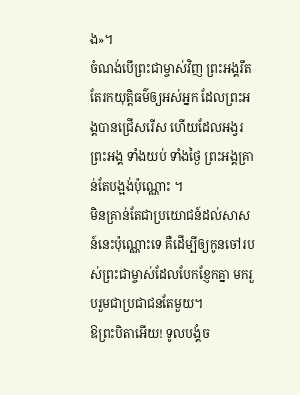ង»។
ចំណង់បើព្រះជាម្ចាស់វិញ ព្រះអង្គរឹតតែរកយុត្តិធម៌ឲ្យអស់អ្នក ដែលព្រះអង្គបានជ្រើសរើស ហើយដែលអង្វរព្រះអង្គ ទាំងយប់ ទាំងថ្ងៃ ព្រះអង្គគ្រាន់តែបង្អង់ប៉ុណ្ណោះ ។
មិនគ្រាន់តែជាប្រយោជន៍ដល់សាសន៍នេះប៉ុណ្ណោះទេ គឺដើម្បីឲ្យកូនចៅរបស់ព្រះជាម្ចាស់ដែលបែកខ្ញែកគ្នា មករួបរួមជាប្រជាជនតែមួយ។
ឱព្រះបិតាអើយ! ទូលបង្គំច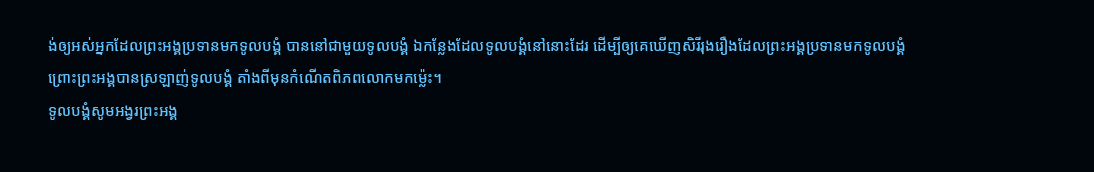ង់ឲ្យអស់អ្នកដែលព្រះអង្គប្រទានមកទូលបង្គំ បាននៅជាមួយទូលបង្គំ ឯកន្លែងដែលទូលបង្គំនៅនោះដែរ ដើម្បីឲ្យគេឃើញសិរីរុងរឿងដែលព្រះអង្គប្រទានមកទូលបង្គំ ព្រោះព្រះអង្គបានស្រឡាញ់ទូលបង្គំ តាំងពីមុនកំណើតពិភពលោកមកម៉្លេះ។
ទូលបង្គំសូមអង្វរព្រះអង្គ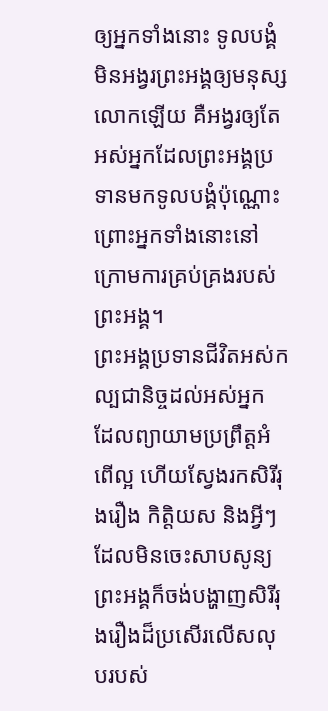ឲ្យអ្នកទាំងនោះ ទូលបង្គំមិនអង្វរព្រះអង្គឲ្យមនុស្សលោកឡើយ គឺអង្វរឲ្យតែអស់អ្នកដែលព្រះអង្គប្រទានមកទូលបង្គំប៉ុណ្ណោះ ព្រោះអ្នកទាំងនោះនៅក្រោមការគ្រប់គ្រងរបស់ព្រះអង្គ។
ព្រះអង្គប្រទានជីវិតអស់កល្បជានិច្ចដល់អស់អ្នក ដែលព្យាយាមប្រព្រឹត្តអំពើល្អ ហើយស្វែងរកសិរីរុងរឿង កិត្តិយស និងអ្វីៗដែលមិនចេះសាបសូន្យ
ព្រះអង្គក៏ចង់បង្ហាញសិរីរុងរឿងដ៏ប្រសើរលើសលុបរបស់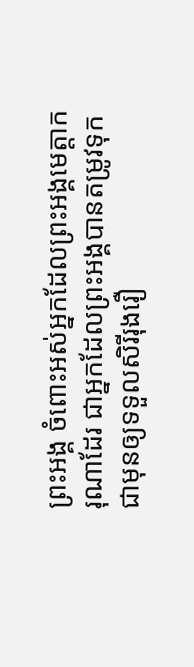ព្រះអង្គ ចំពោះអស់អ្នកដែលព្រះអង្គមេត្តាករុណាដែរ ជាអ្នកដែលព្រះអង្គបានតម្រូវទុកជាមុនឲ្យទទួលសិរីរុងរឿ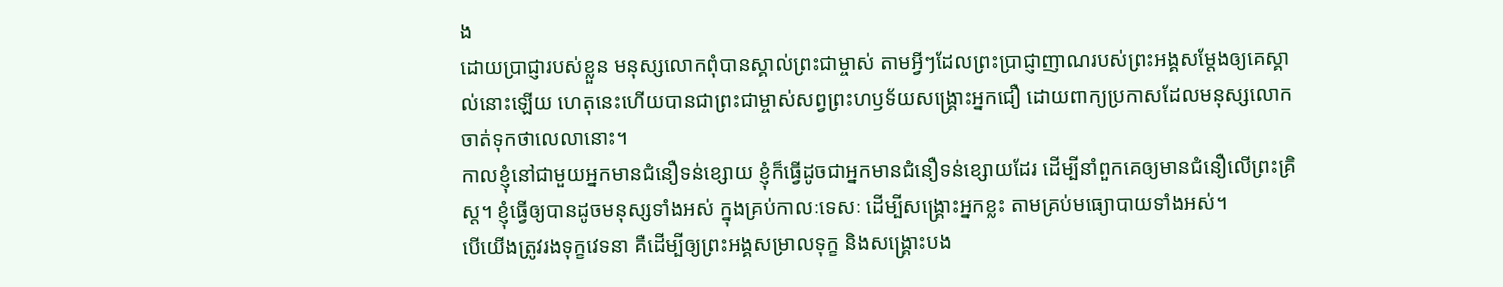ង
ដោយប្រាជ្ញារបស់ខ្លួន មនុស្សលោកពុំបានស្គាល់ព្រះជាម្ចាស់ តាមអ្វីៗដែលព្រះប្រាជ្ញាញាណរបស់ព្រះអង្គសម្តែងឲ្យគេស្គាល់នោះឡើយ ហេតុនេះហើយបានជាព្រះជាម្ចាស់សព្វព្រះហឫទ័យសង្គ្រោះអ្នកជឿ ដោយពាក្យប្រកាសដែលមនុស្សលោកចាត់ទុកថាលេលានោះ។
កាលខ្ញុំនៅជាមួយអ្នកមានជំនឿទន់ខ្សោយ ខ្ញុំក៏ធ្វើដូចជាអ្នកមានជំនឿទន់ខ្សោយដែរ ដើម្បីនាំពួកគេឲ្យមានជំនឿលើព្រះគ្រិស្ត។ ខ្ញុំធ្វើឲ្យបានដូចមនុស្សទាំងអស់ ក្នុងគ្រប់កាលៈទេសៈ ដើម្បីសង្គ្រោះអ្នកខ្លះ តាមគ្រប់មធ្យោបាយទាំងអស់។
បើយើងត្រូវរងទុក្ខវេទនា គឺដើម្បីឲ្យព្រះអង្គសម្រាលទុក្ខ និងសង្គ្រោះបង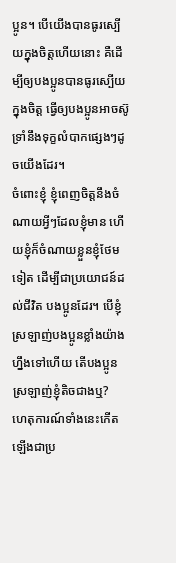ប្អូន។ បើយើងបានធូរស្បើយក្នុងចិត្តហើយនោះ គឺដើម្បីឲ្យបងប្អូនបានធូរស្បើយក្នុងចិត្ត ធ្វើឲ្យបងប្អូនអាចស៊ូទ្រាំនឹងទុក្ខលំបាកផ្សេងៗដូចយើងដែរ។
ចំពោះខ្ញុំ ខ្ញុំពេញចិត្តនឹងចំណាយអ្វីៗដែលខ្ញុំមាន ហើយខ្ញុំក៏ចំណាយខ្លួនខ្ញុំថែមទៀត ដើម្បីជាប្រយោជន៍ដល់ជីវិត បងប្អូនដែរ។ បើខ្ញុំស្រឡាញ់បងប្អូនខ្លាំងយ៉ាងហ្នឹងទៅហើយ តើបងប្អូនស្រឡាញ់ខ្ញុំតិចជាងឬ?
ហេតុការណ៍ទាំងនេះកើតឡើងជាប្រ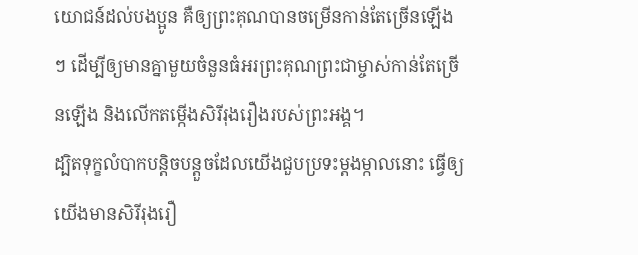យោជន៍ដល់បងប្អូន គឺឲ្យព្រះគុណបានចម្រើនកាន់តែច្រើនឡើងៗ ដើម្បីឲ្យមានគ្នាមួយចំនួនធំអរព្រះគុណព្រះជាម្ចាស់កាន់តែច្រើនឡើង និងលើកតម្កើងសិរីរុងរឿងរបស់ព្រះអង្គ។
ដ្បិតទុក្ខលំបាកបន្តិចបន្តួចដែលយើងជួបប្រទះម្ដងម្កាលនោះ ធ្វើឲ្យយើងមានសិរីរុងរឿ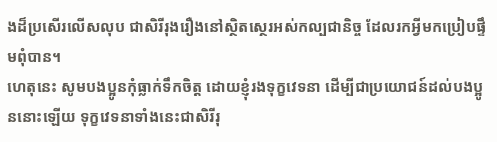ងដ៏ប្រសើរលើសលុប ជាសិរីរុងរឿងនៅស្ថិតស្ថេរអស់កល្បជានិច្ច ដែលរកអ្វីមកប្រៀបផ្ទឹមពុំបាន។
ហេតុនេះ សូមបងប្អូនកុំធ្លាក់ទឹកចិត្ត ដោយខ្ញុំរងទុក្ខវេទនា ដើម្បីជាប្រយោជន៍ដល់បងប្អូននោះឡើយ ទុក្ខវេទនាទាំងនេះជាសិរីរុ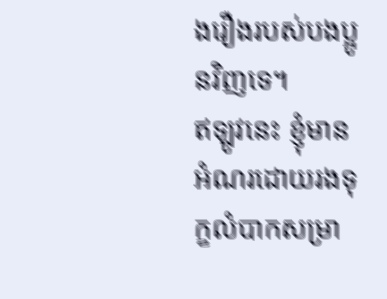ងរឿងរបស់បងប្អូនវិញទេ។
ឥឡូវនេះ ខ្ញុំមានអំណរដោយរងទុក្ខលំបាកសម្រា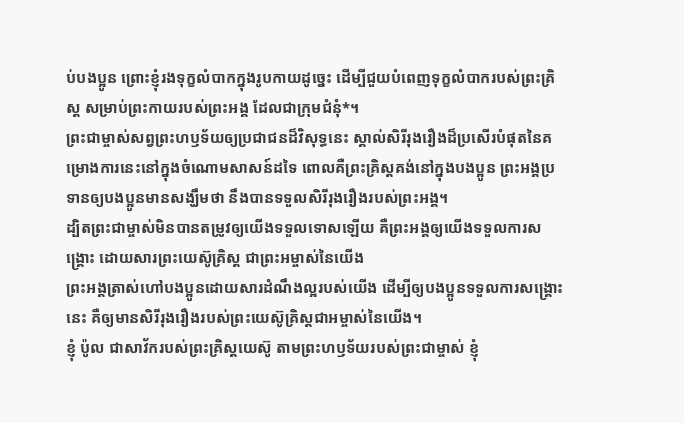ប់បងប្អូន ព្រោះខ្ញុំរងទុក្ខលំបាកក្នុងរូបកាយដូច្នេះ ដើម្បីជួយបំពេញទុក្ខលំបាករបស់ព្រះគ្រិស្ត សម្រាប់ព្រះកាយរបស់ព្រះអង្គ ដែលជាក្រុមជំនុំ*។
ព្រះជាម្ចាស់សព្វព្រះហឫទ័យឲ្យប្រជាជនដ៏វិសុទ្ធនេះ ស្គាល់សិរីរុងរឿងដ៏ប្រសើរបំផុតនៃគម្រោងការនេះនៅក្នុងចំណោមសាសន៍ដទៃ ពោលគឺព្រះគ្រិស្តគង់នៅក្នុងបងប្អូន ព្រះអង្គប្រទានឲ្យបងប្អូនមានសង្ឃឹមថា នឹងបានទទួលសិរីរុងរឿងរបស់ព្រះអង្គ។
ដ្បិតព្រះជាម្ចាស់មិនបានតម្រូវឲ្យយើងទទួលទោសឡើយ គឺព្រះអង្គឲ្យយើងទទួលការសង្គ្រោះ ដោយសារព្រះយេស៊ូគ្រិស្ត ជាព្រះអម្ចាស់នៃយើង
ព្រះអង្គត្រាស់ហៅបងប្អូនដោយសារដំណឹងល្អរបស់យើង ដើម្បីឲ្យបងប្អូនទទួលការសង្គ្រោះនេះ គឺឲ្យមានសិរីរុងរឿងរបស់ព្រះយេស៊ូគ្រិស្តជាអម្ចាស់នៃយើង។
ខ្ញុំ ប៉ូល ជាសាវ័ករបស់ព្រះគ្រិស្តយេស៊ូ តាមព្រះហឫទ័យរបស់ព្រះជាម្ចាស់ ខ្ញុំ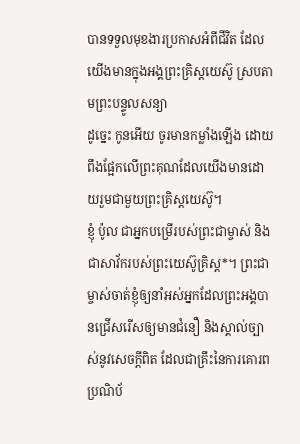បានទទួលមុខងារប្រកាសអំពីជីវិត ដែលយើងមានក្នុងអង្គព្រះគ្រិស្តយេស៊ូ ស្របតាមព្រះបន្ទូលសន្យា
ដូច្នេះ កូនអើយ ចូរមានកម្លាំងឡើង ដោយពឹងផ្អែកលើព្រះគុណដែលយើងមានដោយរួមជាមួយព្រះគ្រិស្តយេស៊ូ។
ខ្ញុំ ប៉ូល ជាអ្នកបម្រើរបស់ព្រះជាម្ចាស់ និងជាសាវ័ករបស់ព្រះយេស៊ូគ្រិស្ត*។ ព្រះជាម្ចាស់ចាត់ខ្ញុំឲ្យនាំអស់អ្នកដែលព្រះអង្គបានជ្រើសរើសឲ្យមានជំនឿ និងស្គាល់ច្បាស់នូវសេចក្ដីពិត ដែលជាគ្រឹះនៃការគោរពប្រណិប័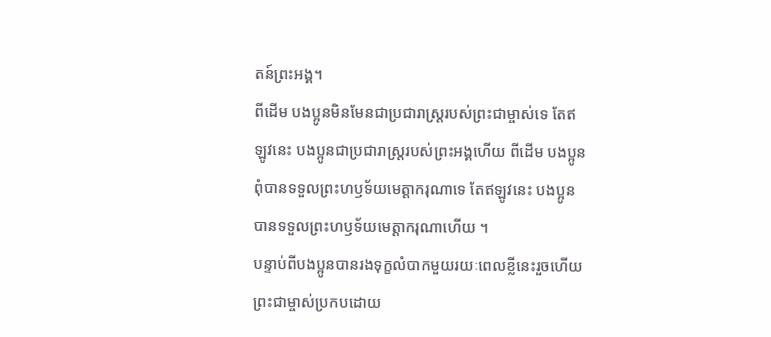តន៍ព្រះអង្គ។
ពីដើម បងប្អូនមិនមែនជាប្រជារាស្ដ្ររបស់ព្រះជាម្ចាស់ទេ តែឥឡូវនេះ បងប្អូនជាប្រជារាស្ដ្ររបស់ព្រះអង្គហើយ ពីដើម បងប្អូនពុំបានទទួលព្រះហឫទ័យមេត្តាករុណាទេ តែឥឡូវនេះ បងប្អូនបានទទួលព្រះហឫទ័យមេត្តាករុណាហើយ ។
បន្ទាប់ពីបងប្អូនបានរងទុក្ខលំបាកមួយរយៈពេលខ្លីនេះរួចហើយ ព្រះជាម្ចាស់ប្រកបដោយ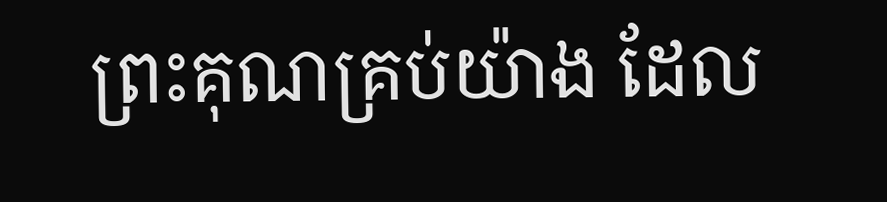ព្រះគុណគ្រប់យ៉ាង ដែល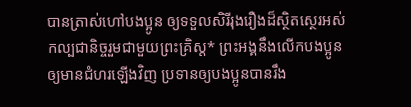បានត្រាស់ហៅបងប្អូន ឲ្យទទួលសិរីរុងរឿងដ៏ស្ថិតស្ថេរអស់កល្បជានិច្ចរួមជាមួយព្រះគ្រិស្ត* ព្រះអង្គនឹងលើកបងប្អូនឲ្យមានជំហរឡើងវិញ ប្រទានឲ្យបងប្អូនបានរឹង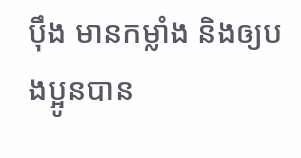ប៉ឹង មានកម្លាំង និងឲ្យបងប្អូនបាន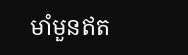មាំមួនឥត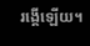រង្គើឡើយ។